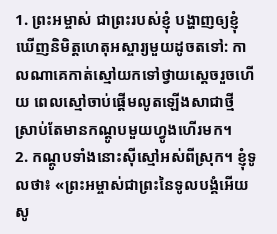1. ព្រះអម្ចាស់ ជាព្រះរបស់ខ្ញុំ បង្ហាញឲ្យខ្ញុំឃើញនិមិត្តហេតុអស្ចារ្យមួយដូចតទៅ: កាលណាគេកាត់ស្មៅយកទៅថ្វាយស្ដេចរួចហើយ ពេលស្មៅចាប់ផ្ដើមលូតឡើងសាជាថ្មី ស្រាប់តែមានកណ្ដូបមួយហ្វូងហើរមក។
2. កណ្ដូបទាំងនោះស៊ីស្មៅអស់ពីស្រុក។ ខ្ញុំទូលថា៖ «ព្រះអម្ចាស់ជាព្រះនៃទូលបង្គំអើយ សូ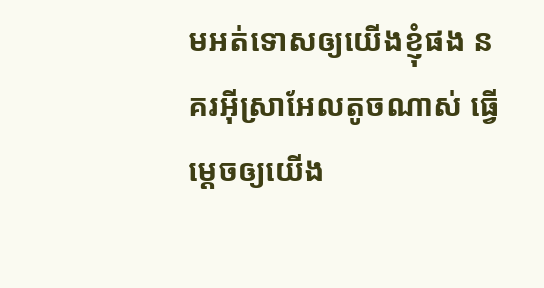មអត់ទោសឲ្យយើងខ្ញុំផង នគរអ៊ីស្រាអែលតូចណាស់ ធ្វើម្ដេចឲ្យយើង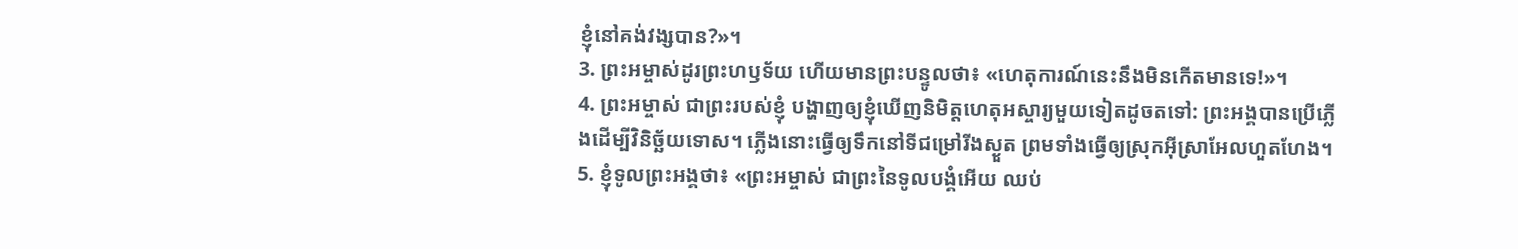ខ្ញុំនៅគង់វង្សបាន?»។
3. ព្រះអម្ចាស់ដូរព្រះហឫទ័យ ហើយមានព្រះបន្ទូលថា៖ «ហេតុការណ៍នេះនឹងមិនកើតមានទេ!»។
4. ព្រះអម្ចាស់ ជាព្រះរបស់ខ្ញុំ បង្ហាញឲ្យខ្ញុំឃើញនិមិត្តហេតុអស្ចារ្យមួយទៀតដូចតទៅ: ព្រះអង្គបានប្រើភ្លើងដើម្បីវិនិច្ឆ័យទោស។ ភ្លើងនោះធ្វើឲ្យទឹកនៅទីជម្រៅរីងស្ងួត ព្រមទាំងធ្វើឲ្យស្រុកអ៊ីស្រាអែលហួតហែង។
5. ខ្ញុំទូលព្រះអង្គថា៖ «ព្រះអម្ចាស់ ជាព្រះនៃទូលបង្គំអើយ ឈប់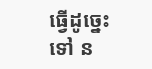ធ្វើដូច្នេះទៅ ន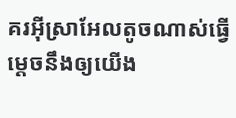គរអ៊ីស្រាអែលតូចណាស់ធ្វើម្ដេចនឹងឲ្យយើង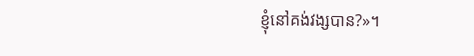ខ្ញុំនៅគង់វង្សបាន?»។